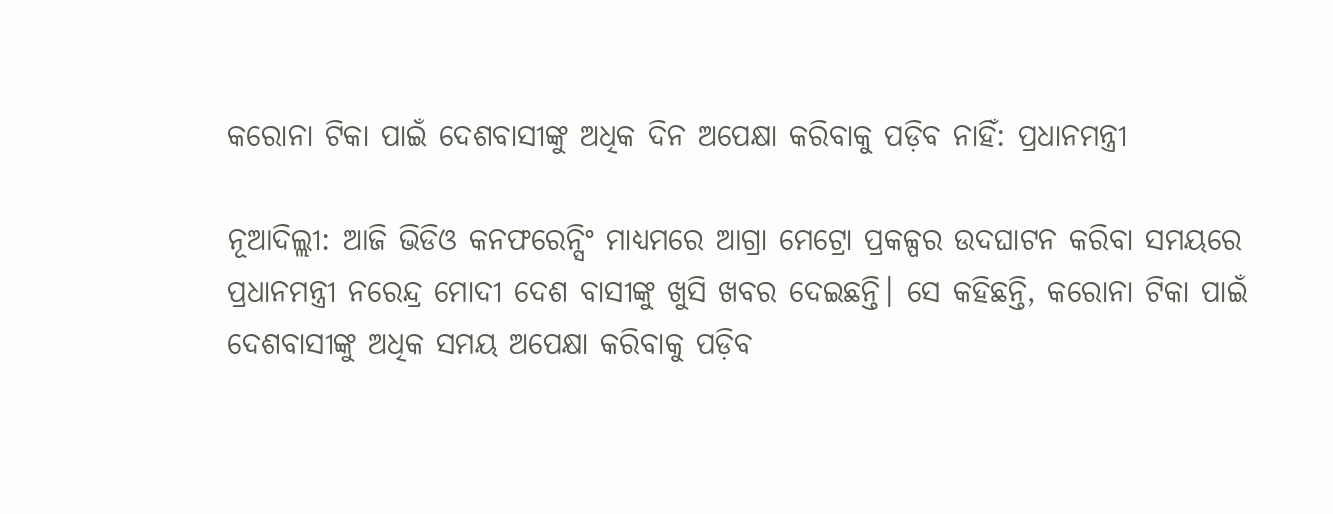କରୋନା ଟିକା ପାଇଁ ଦେଶବାସୀଙ୍କୁ ଅଧିକ ଦିନ ଅପେକ୍ଷା କରିବାକୁ ପଡ଼ିବ ନାହିଁ: ପ୍ରଧାନମନ୍ତ୍ରୀ

ନୂଆଦିଲ୍ଲୀ: ଆଜି ଭିଡିଓ କନଫରେନ୍ସିଂ ମାଧ୍ୟମରେ ଆଗ୍ରା ମେଟ୍ରୋ ପ୍ରକଳ୍ପର ଉଦଘାଟନ କରିବା ସମୟରେ ପ୍ରଧାନମନ୍ତ୍ରୀ ନରେନ୍ଦ୍ର ମୋଦୀ ଦେଶ ବାସୀଙ୍କୁ ଖୁସି ଖବର ଦେଇଛନ୍ତି। ସେ କହିଛନ୍ତି, କରୋନା ଟିକା ପାଇଁ ଦେଶବାସୀଙ୍କୁ ଅଧିକ ସମୟ ଅପେକ୍ଷା କରିବାକୁ ପଡ଼ିବ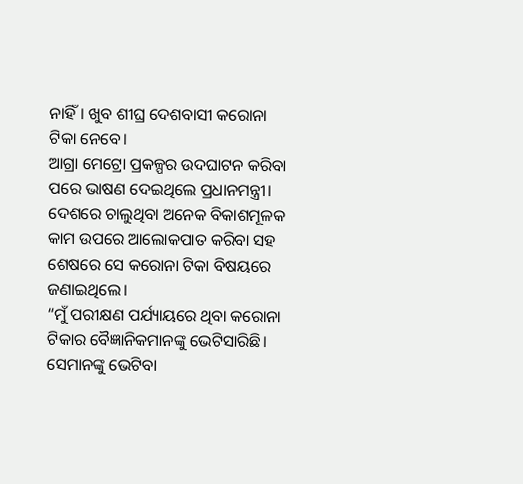ନାହିଁ। ଖୁବ ଶୀଘ୍ର ଦେଶବାସୀ କରୋନା ଟିକା ନେବେ।
ଆଗ୍ରା ମେଟ୍ରୋ ପ୍ରକଳ୍ପର ଉଦଘାଟନ କରିବା ପରେ ଭାଷଣ ଦେଇଥିଲେ ପ୍ରଧାନମନ୍ତ୍ରୀ। ଦେଶରେ ଚାଲୁଥିବା ଅନେକ ବିକାଶମୂଳକ କାମ ଉପରେ ଆଲୋକପାତ କରିବା ସହ ଶେଷରେ ସେ କରୋନା ଟିକା ବିଷୟରେ ଜଣାଇଥିଲେ।
“ମୁଁ ପରୀକ୍ଷଣ ପର୍ଯ୍ୟାୟରେ ଥିବା କରୋନା ଟିକାର ବୈଜ୍ଞାନିକମାନଙ୍କୁ ଭେଟିସାରିଛି। ସେମାନଙ୍କୁ ଭେଟିବା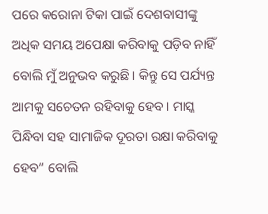ପରେ କରୋନା ଟିକା ପାଇଁ ଦେଶବାସୀଙ୍କୁ ଅଧିକ ସମୟ ଅପେକ୍ଷା କରିବାକୁ ପଡ଼ିବ ନାହିଁ ବୋଲି ମୁଁ ଅନୁଭବ କରୁଛି। କିନ୍ତୁ ସେ ପର୍ଯ୍ୟନ୍ତ ଆମକୁ ସଚେତନ ରହିବାକୁ ହେବ। ମାସ୍କ ପିନ୍ଧିବା ସହ ସାମାଜିକ ଦୂରତା ରକ୍ଷା କରିବାକୁ ହେବ” ବୋଲି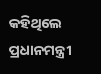କହିଥିଲେ ପ୍ରଧାନମନ୍ତ୍ରୀ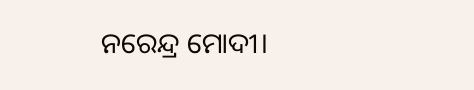ନରେନ୍ଦ୍ର ମୋଦୀ।